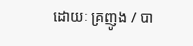ដោយៈ គ្រញូង / បា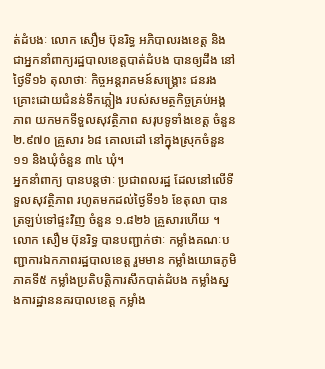ត់ដំបងៈ លោក សឿម ប៊ុនរិទ្ធ អភិបាលរងខេត្ត និងជាអ្នកនាំពាក្យរដ្ឋបាលខេត្តបាត់ដំបង បានឲ្យដឹង នៅថ្ងៃទី១៦ តុលាថាៈ កិច្ចអន្តរាគមន៍សង្គ្រោះ ជនរងគ្រោះដោយជំនន់ទឹកភ្លៀង របស់សមត្ថកិច្ចគ្រប់អង្គភាព យកមកទីទួលសុវត្ថិភាព សរុបទូទាំងខេត្ត ចំនួន ២.៩៧០ គ្រួសារ ៦៨ គោលដៅ នៅក្នុងស្រុកចំនួន ១១ និងឃុំចំនួន ៣៤ ឃុំ។
អ្នកនាំពាក្យ បានបន្តថាៈ ប្រជាពលរដ្ឋ ដែលនៅលើទីទួលសុវត្ថិភាព រហូតមកដល់ថ្ងៃទី១៦ ខែតុលា បានត្រឡប់ទៅផ្ទះវិញ ចំនួន ១.៨២៦ គ្រួសារហើយ ។
លោក សឿម ប៊ុនរិទ្ធ បានបញ្ជាក់ថាៈ កម្លាំងគណៈបញ្ជាការឯកភាពរដ្ឋបាលខេត្ត រួមមាន កម្លាំងយោធភូមិភាគទី៥ កម្លាំងប្រតិបត្តិការសឹកបាត់ដំបង កម្លាំងស្នងការដ្ឋាននគរបាលខេត្ត កម្លាំង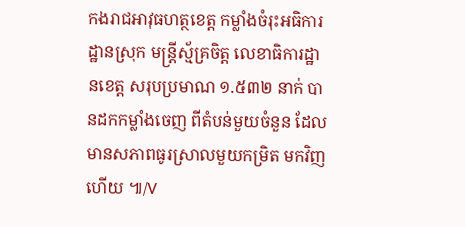កងរាជអាវុធហត្ថខេត្ត កម្លាំងចំរុះអធិការដ្ឋានស្រុក មន្ត្រីស្ម័គ្រចិត្ត លេខាធិការដ្ឋានខេត្ត សរុបប្រមាណ ១.៥៣២ នាក់ បានដកកម្លាំងចេញ ពីតំបន់មួយចំនួន ដែលមានសភាពធូរស្រាលមួយកម្រិត មកវិញហើយ ៕/V